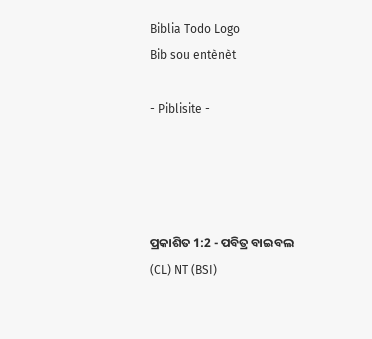Biblia Todo Logo
Bib sou entènèt

- Piblisite -




ପ୍ରକାଶିତ 1:2 - ପବିତ୍ର ବାଇବଲ (CL) NT (BSI)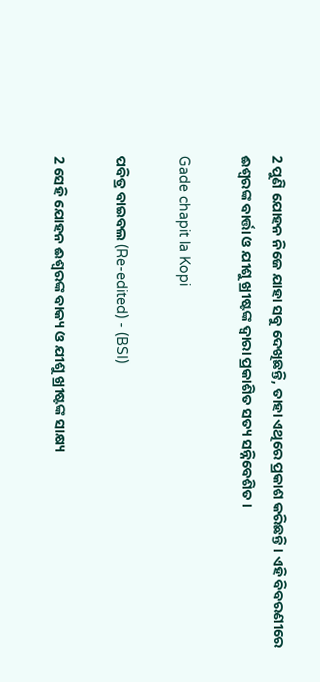2 ପୁଣି ଯୋହନ ନିଜେ ଯାହା ସବୁ ଦେଖିଛନ୍ତି, ତାହା ଏଥିରେ ପ୍ରକାଶ କରିଛନ୍ତି। ଏହି ବିବରଣୀରେ ଈଶ୍ୱରଙ୍କ ବାର୍ତ୍ତା ଓ ଯୀଶୁ ଖ୍ରୀଷ୍ଟଙ୍କ ଦ୍ୱାରା ପ୍ରକାଶିତ ସତ୍ୟ ସନ୍ନିବେଶିତ।

Gade chapit la Kopi

ପବିତ୍ର ବାଇବଲ (Re-edited) - (BSI)

2 ସେହି ଯୋହନ ଈଶ୍ଵରଙ୍କ ବାକ୍ୟ ଓ ଯୀଶୁ ଖ୍ରୀଷ୍ଟଙ୍କ ସାକ୍ଷ୍ୟ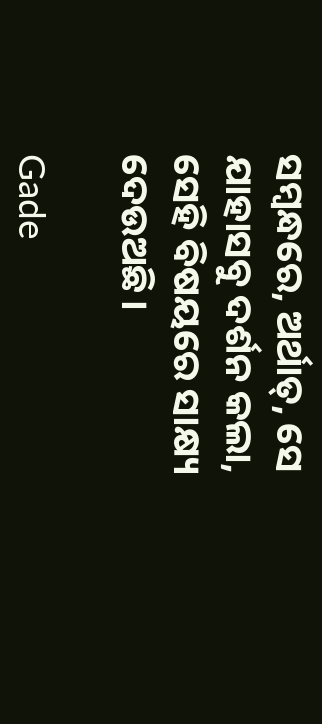ସମ୍ଵନ୍ଧରେ, ଅର୍ଥାତ୍, ସେ ଯାହାସବୁ ଦର୍ଶନ କଲା, ସେହି ବିଷୟରେ ସାକ୍ଷ୍ୟ ଦେଉଅଛି।

Gade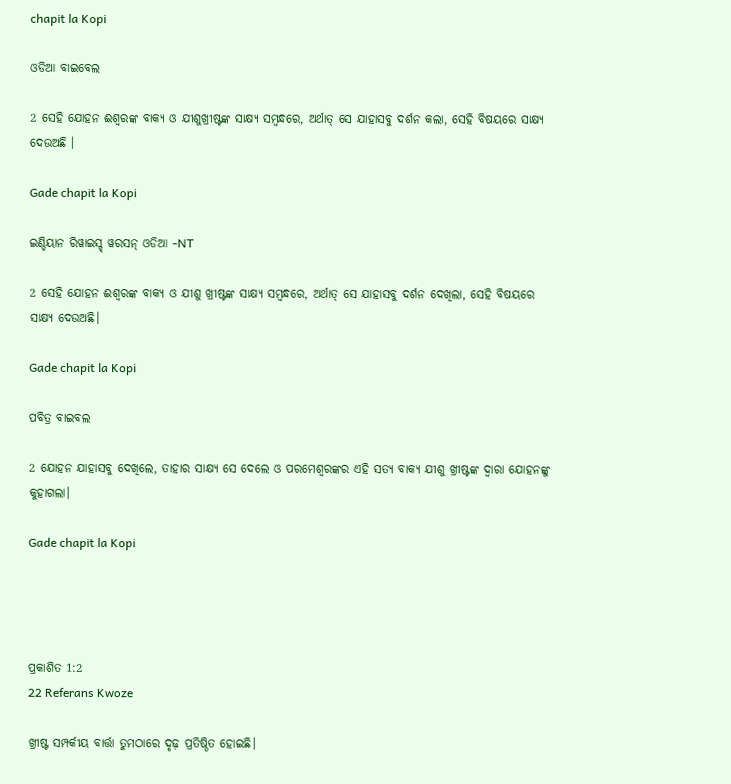chapit la Kopi

ଓଡିଆ ବାଇବେଲ

2 ସେହି ଯୋହନ ଈଶ୍ୱରଙ୍କ ବାକ୍ୟ ଓ ଯୀଶୁଖ୍ରୀଷ୍ଟଙ୍କ ସାକ୍ଷ୍ୟ ସମ୍ବନ୍ଧରେ, ଅର୍ଥାତ୍ ସେ ଯାହାସବୁ ଦର୍ଶନ କଲା, ସେହି ବିଷୟରେ ସାକ୍ଷ୍ୟ ଦେଉଅଛି ।

Gade chapit la Kopi

ଇଣ୍ଡିୟାନ ରିୱାଇସ୍ଡ୍ ୱରସନ୍ ଓଡିଆ -NT

2 ସେହି ଯୋହନ ଈଶ୍ବରଙ୍କ ବାକ୍ୟ ଓ ଯୀଶୁ ଖ୍ରୀଷ୍ଟଙ୍କ ସାକ୍ଷ୍ୟ ସମ୍ବନ୍ଧରେ, ଅର୍ଥାତ୍‍ ସେ ଯାହାସବୁ ଦର୍ଶନ ଦେଖିଲା, ସେହି ବିଷୟରେ ସାକ୍ଷ୍ୟ ଦେଉଅଛି।

Gade chapit la Kopi

ପବିତ୍ର ବାଇବଲ

2 ଯୋହନ ଯାହାସବୁ ଦେଖିଲେ, ତାହାର ସାକ୍ଷ୍ୟ ସେ ଦେଲେ ଓ ପରମେଶ୍ୱରଙ୍କର ଏହି ସତ୍ୟ ବାକ୍ୟ ଯୀଶୁ ଖ୍ରୀଷ୍ଟଙ୍କ ଦ୍ୱାରା ଯୋହନଙ୍କୁ କୁହାଗଲା।

Gade chapit la Kopi




ପ୍ରକାଶିତ 1:2
22 Referans Kwoze

ଖ୍ରୀଷ୍ଟ ସମ୍ପର୍କୀୟ ବାର୍ତ୍ତା ତୁମଠାରେ ଦୃଢ଼ ପ୍ରତିଷ୍ଠିତ ହୋଇଛି।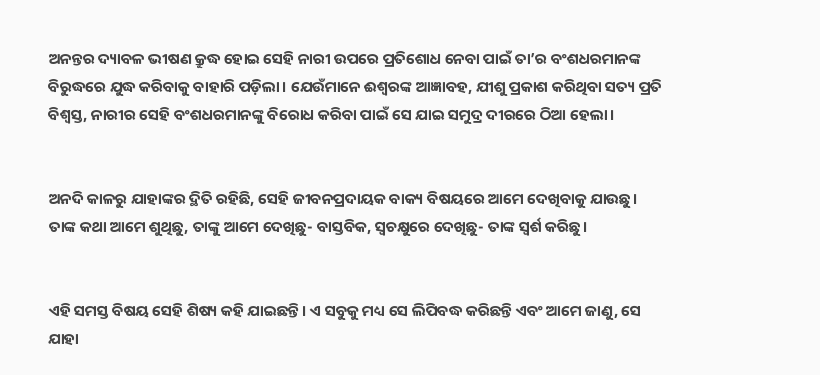ଅନନ୍ତର ଦ୍ୟାବଳ ଭୀଷଣ କ୍ରୁଦ୍ଧ ହୋଇ ସେହି ନାରୀ ଉପରେ ପ୍ରତିଶୋଧ ନେବା ପାଇଁ ତା’ର ବଂଶଧରମାନଙ୍କ ବିରୁଦ୍ଧରେ ଯୁଦ୍ଧ କରିବାକୁ ବାହାରି ପଡ଼ିଲା। ଯେଉଁମାନେ ଈଶ୍ୱରଙ୍କ ଆଜ୍ଞାବହ, ଯୀଶୁ ପ୍ରକାଶ କରିଥିବା ସତ୍ୟ ପ୍ରତି ବିଶ୍ୱସ୍ତ, ନାରୀର ସେହି ବଂଶଧରମାନଙ୍କୁ ବିରୋଧ କରିବା ପାଇଁ ସେ ଯାଇ ସମୁଦ୍ର ଦୀରରେ ଠିଆ ହେଲା।


ଅନଦି କାଳରୁ ଯାହାଙ୍କର ଦ୍ଥିତି ରହିଛି, ସେହି ଜୀବନପ୍ରଦାୟକ ବାକ୍ୟ ବିଷୟରେ ଆମେ ଦେଖିବାକୁ ଯାଉଛୁ। ତାଙ୍କ କଥା ଆମେ ଶୁଥିଛୁ, ତାଙ୍କୁ ଆମେ ଦେଖିଛୁ- ବାସ୍ତବିକ, ସ୍ୱଚକ୍ଷୁରେ ଦେଖିଛୁ- ତାଙ୍କ ସ୍ୱର୍ଶ କରିଛୁ।


ଏହି ସମସ୍ତ ବିଷୟ ସେହି ଶିଷ୍ୟ କହି ଯାଇଛନ୍ତି। ଏ ସବୁକୁ ମଧ୍ୟ ସେ ଲିପିବଦ୍ଧ କରିଛନ୍ତି ଏବଂ ଆମେ ଜାଣୁ, ସେ ଯାହା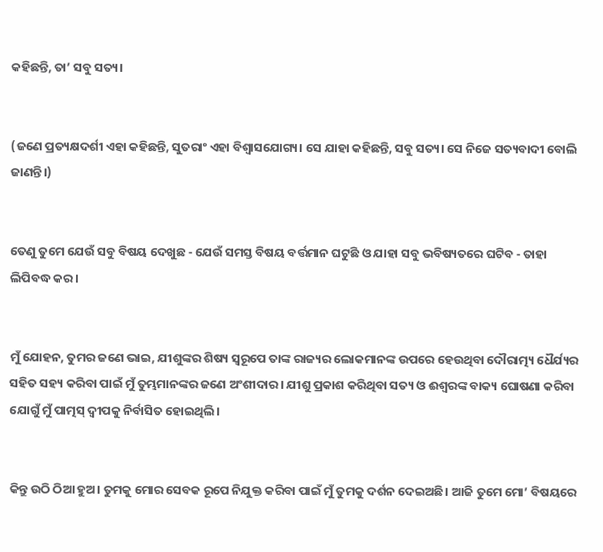କହିଛନ୍ତି, ତା’ ସବୁ ସତ୍ୟ।


(ଜଣେ ପ୍ରତ୍ୟକ୍ଷଦର୍ଶୀ ଏହା କହିଛନ୍ତି, ସୁତରାଂ ଏହା ବିଶ୍ୱାସଯୋଗ୍ୟ। ସେ ଯାହା କହିଛନ୍ତି, ସବୁ ସତ୍ୟ। ସେ ନିଜେ ସତ୍ୟବାଦୀ ବୋଲି ଜାଣନ୍ତି।)


ତେଣୁ ତୁମେ ଯେଉଁ ସବୁ ବିଷୟ ଦେଖୁଛ - ଯେଉଁ ସମସ୍ତ ବିଷୟ ବର୍ତ୍ତମାନ ଘଟୁଛି ଓ ଯାହା ସବୁ ଭବିଷ୍ୟତରେ ଘଟିବ - ତାହା ଲିପିବଦ୍ଧ କର।


ମୁଁ ଯୋହନ, ତୁମର ଜଣେ ଭାଇ, ଯୀଶୁଙ୍କର ଶିଷ୍ୟ ସ୍ୱରୂପେ ତାଙ୍କ ରାଜ୍ୟର ଲୋକମାନଙ୍କ ଉପରେ ହେଉଥିବା ଦୌରାତ୍ମ୍ୟ ଧୈର୍ଯ୍ୟର ସହିତ ସହ୍ୟ କରିବା ପାଇଁ ମୁଁ ତୁମ୍ଭମାନଙ୍କର ଜଣେ ଅଂଶୀଦାର। ଯୀଶୁ ପ୍ରକାଶ କରିଥିବା ସତ୍ୟ ଓ ଈଶ୍ୱରଙ୍କ ବାକ୍ୟ ଘୋଷଣା କରିବା ଯୋଗୁଁ ମୁଁ ପାତ୍ମସ୍ ଦ୍ୱୀପକୁ ନିର୍ବାସିତ ହୋଇଥିଲି।


କିନ୍ତୁ ଉଠି ଠିଆ ହୁଅ। ତୁମକୁ ମୋର ସେବକ ରୂପେ ନିଯୁକ୍ତ କରିବା ପାଇଁ ମୁଁ ତୁମକୁ ଦର୍ଶନ ଦେଇଅଛି। ଆଜି ତୁମେ ମୋ’ ବିଷୟରେ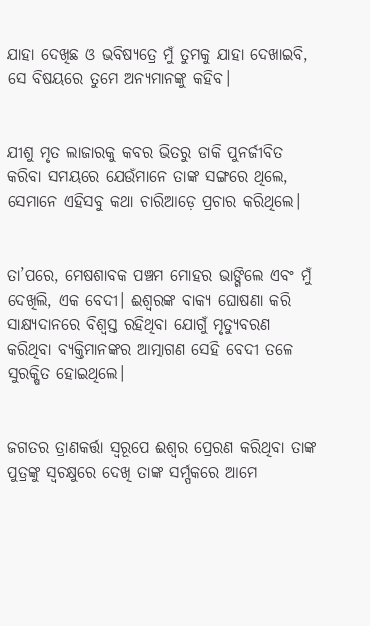ଯାହା ଦେଖିଛ ଓ ଭବିଷ୍ୟତ୍ରେ ମୁଁ ତୁମକୁ ଯାହା ଦେଖାଇବି, ସେ ବିଷୟରେ ତୁମେ ଅନ୍ୟମାନଙ୍କୁ କହିବ।


ଯୀଶୁ ମୃତ ଲାଜାରକୁ କବର ଭିତରୁ ଡାକି ପୁନର୍ଜୀବିତ କରିବା ସମୟରେ ଯେଉଁମାନେ ତାଙ୍କ ସଙ୍ଗରେ ଥିଲେ, ସେମାନେ ଏହିସବୁ କଥା ଚାରିଆଡ଼େ ପ୍ରଚାର କରିଥିଲେ।


ତା’ପରେ, ମେଷଶାବକ ପଞ୍ଚମ ମୋହର ଭାଙ୍ଗିଲେ ଏବଂ ମୁଁ ଦେଖିଲି, ଏକ ବେଦୀ। ଈଶ୍ୱରଙ୍କ ବାକ୍ୟ ଘୋଷଣା କରି ସାକ୍ଷ୍ୟଦାନରେ ବିଶ୍ୱସ୍ତ ରହିଥିବା ଯୋଗୁଁ ମୃତ୍ୟୁବରଣ କରିଥିବା ବ୍ୟକ୍ତିମାନଙ୍କର ଆତ୍ମାଗଣ ସେହି ବେଦୀ ତଳେ ସୁରକ୍ଷିତ ହୋଇଥିଲେ।


ଜଗତର ତ୍ରାଣକର୍ତ୍ତା ସ୍ୱରୂପେ ଈଶ୍ୱର ପ୍ରେରଣ କରିଥିବା ତାଙ୍କ ପୁତ୍ରଙ୍କୁ ସ୍ୱଚକ୍ଷୁରେ ଦେଖି ତାଙ୍କ ସର୍ମ୍ପକରେ ଆମେ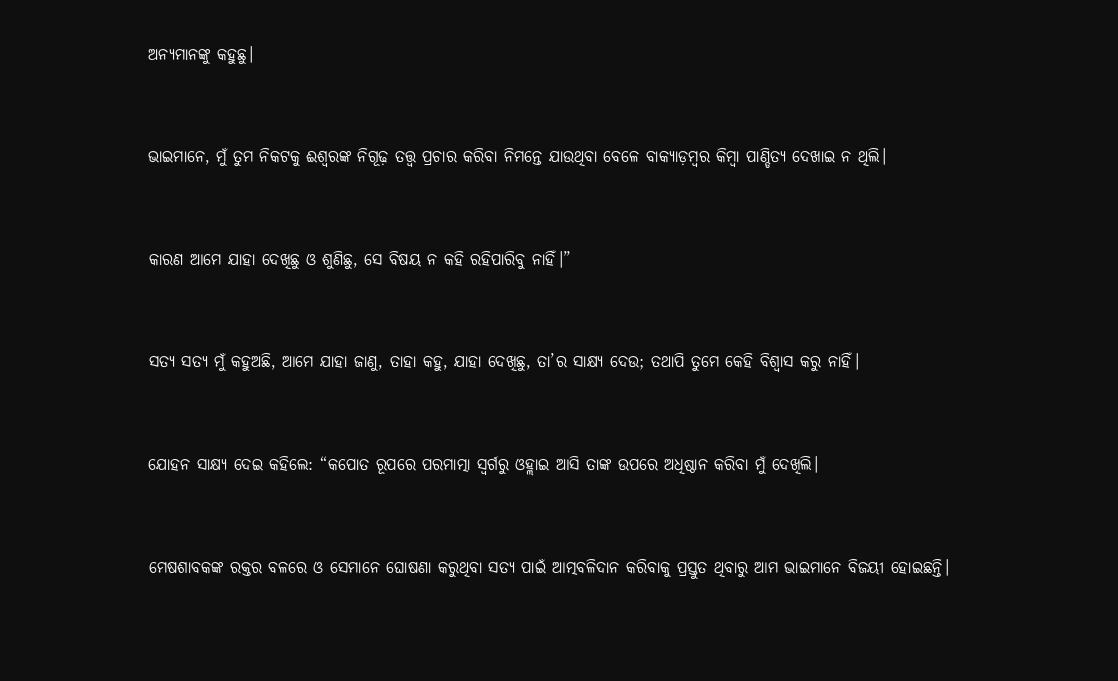ଅନ୍ୟମାନଙ୍କୁ କହୁଛୁ।


ଭାଇମାନେ, ମୁଁ ତୁମ ନିକଟକୁ ଈଶ୍ୱରଙ୍କ ନିଗୂଢ଼ ତତ୍ତ୍ୱ ପ୍ରଚାର କରିବା ନିମନ୍ତେ ଯାଉଥିବା ବେଳେ ବାକ୍ୟାଡ଼ମ୍ବର କିମ୍ବା ପାଣ୍ଡିତ୍ୟ ଦେଖାଇ ନ ଥିଲି।


କାରଣ ଆମେ ଯାହା ଦେଖିଛୁ ଓ ଶୁଣିଛୁ, ସେ ବିଷୟ ନ କହି ରହିପାରିବୁ ନାହିଁ।”


ସତ୍ୟ ସତ୍ୟ ମୁଁ କହୁଅଛି, ଆମେ ଯାହା ଜାଣୁ, ତାହା କହୁ, ଯାହା ଦେଖିଛୁ, ତା’ର ସାକ୍ଷ୍ୟ ଦେଉ; ତଥାପି ତୁମେ କେହି ବିଶ୍ୱାସ କରୁ ନାହିଁ।


ଯୋହନ ସାକ୍ଷ୍ୟ ଦେଇ କହିଲେ: “କପୋତ ରୂପରେ ପରମାତ୍ମା ସ୍ୱର୍ଗରୁ ଓହ୍ଲାଇ ଆସି ତାଙ୍କ ଉପରେ ଅଧିଷ୍ଠାନ କରିବା ମୁଁ ଦେଖିଲି।


ମେଷଶାବକଙ୍କ ରକ୍ତର ବଳରେ ଓ ସେମାନେ ଘୋଷଣା କରୁଥିବା ସତ୍ୟ ପାଇଁ ଆତ୍ମବଳିଦାନ କରିବାକୁ ପ୍ରସ୍ତୁତ ଥିବାରୁ ଆମ ଭାଇମାନେ ବିଜୟୀ ହୋଇଛନ୍ତି।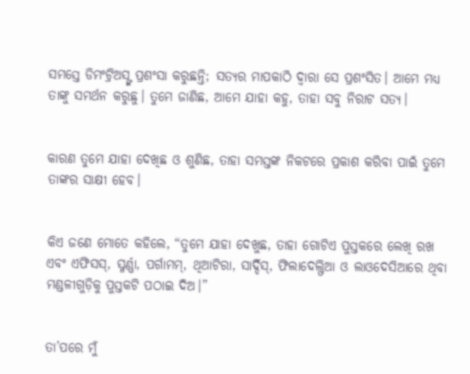ସମସ୍ତେ ଡିମଂଟ୍ରିଅସ୍ଙ୍କ ପ୍ରଶଂସା କରୁଛନ୍ତି; ସତ୍ୟର ମାପକାଠି ଦ୍ୱାରା ସେ ପ୍ରଶଂସିତ। ଆମେ ମଧ୍ୟ ତାଙ୍କୁ ସମର୍ଥନ କରୁଛୁ। ତୁମେ ଜାଣିଛ, ଆମେ ଯାହା କହୁ, ତାହା ସବୁ ନିରାଟ ସତ୍ୟ।


କାରଣ ତୁମେ ଯାହା ଦେଖିଛ ଓ ଶୁଣିଛ, ତାହା ସମସ୍ତଙ୍କ ନିକଟରେ ପ୍ରକାଶ କରିବା ପାଇଁ ତୁମେ ତାଙ୍କର ସାକ୍ଷୀ ହେବ।


କିଏ ଜଣେ ମୋତେ କହିଲେ, “ତୁମେ ଯାହା ଦେଖୁଛ, ତାହା ଗୋଟିଏ ପୁସ୍ତକରେ ଲେଖି ରଖ ଏବଂ ଏଫିସସ୍, ସ୍ମର୍ଣ୍ଣା, ପର୍ଗାମମ୍, ଥିଆଟିରା, ସାର୍ଦ୍ଦିସ୍, ଫିଲାଦେଲ୍ଫିଆ ଓ ଲାଓଦେସିଆରେ ଥିବା ମଣ୍ଡଳୀଗୁଡ଼ିକୁ ପୁସ୍ତକଟି ପଠାଇ ଦିଅ।”


ତା’ପରେ ମୁଁ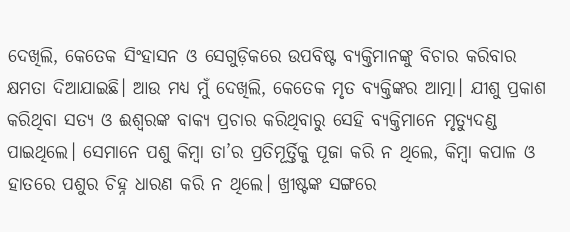ଦେଖିଲି, କେତେକ ସିଂହାସନ ଓ ସେଗୁଡ଼ିକରେ ଉପବିଷ୍ଟ ବ୍ୟକ୍ତିମାନଙ୍କୁ ବିଚାର କରିବାର କ୍ଷମତା ଦିଆଯାଇଛି। ଆଉ ମଧ୍ୟ ମୁଁ ଦେଖିଲି, କେତେକ ମୃତ ବ୍ୟକ୍ତିଙ୍କର ଆତ୍ମା। ଯୀଶୁ ପ୍ରକାଶ କରିଥିବା ସତ୍ୟ ଓ ଈଶ୍ୱରଙ୍କ ବାକ୍ୟ ପ୍ରଚାର କରିଥିବାରୁ ସେହି ବ୍ୟକ୍ତିମାନେ ମୃତ୍ୟୁଦଣ୍ଡ ପାଇଥିଲେ। ସେମାନେ ପଶୁ କିମ୍ବା ତା’ର ପ୍ରତିମୂର୍ତ୍ତିକୁ ପୂଜା କରି ନ ଥିଲେ, କିମ୍ବା କପାଳ ଓ ହାତରେ ପଶୁର ଚିହ୍ନ ଧାରଣ କରି ନ ଥିଲେ। ଖ୍ରୀଷ୍ଟଙ୍କ ସଙ୍ଗରେ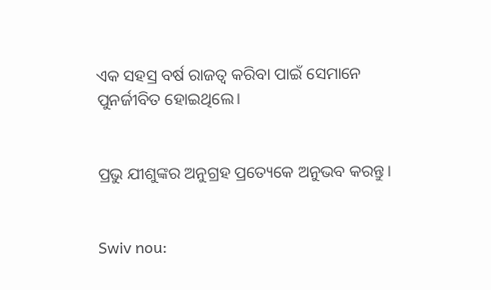ଏକ ସହସ୍ର ବର୍ଷ ରାଜତ୍ୱ କରିବା ପାଇଁ ସେମାନେ ପୁନର୍ଜୀବିତ ହୋଇଥିଲେ।


ପ୍ରଭୁ ଯୀଶୁଙ୍କର ଅନୁଗ୍ରହ ପ୍ରତ୍ୟେକେ ଅନୁଭବ କରନ୍ତୁ।


Swiv nou: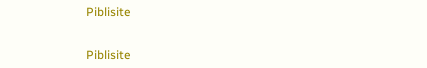Piblisite


Piblisite